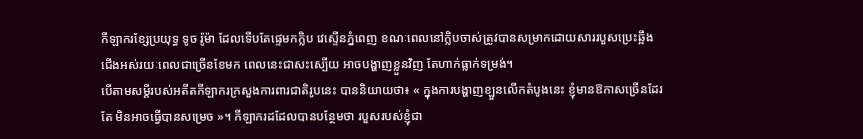កីឡាករខ្សែប្រយុទ្ធ ទូច រ៉ូម៉ា ដែលទើបតែផ្ទេមកក្លិប វេស្ទើនភ្នំពេញ ខណៈពេលនៅក្លិបចាស់ត្រូវបានសម្រាកដោយសាររបួសប្រេះឆ្អឹងជើងអស់រយៈពេលជាច្រើនខែមក ពេលនេះជាសះស្បើយ អាចបង្ហាញខ្លួនវិញ តែហាក់ធ្លាក់ទម្រង់។
បើតាមសម្តីរបស់អតីតកីឡាករក្រសួងការពារជាតិរូបនេះ បាននិយាយថា៖ « ក្នុងការបង្ហាញខ្ឡួនលើកតំបូងនេះ ខ្ញុំមានឱកាសច្រើនដែរតែ មិនអាចធ្វើបានសម្រេច »។ កីឡាករដដែលបានបន្ថែមថា របួសរបស់ខ្ញុំជា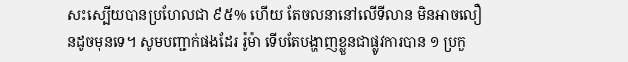សះស្បើយបានប្រហែលជា ៩៥% ហើយ តែចលនានៅលើទីលាន មិនអាចលឿនដូចមុនទេ។ សូមបញ្ជាក់ផងដែរ រ៉ូម៉ា ទើបតែបង្ហាញខ្លួនជាផ្លូវការបាន ១ ប្រកួ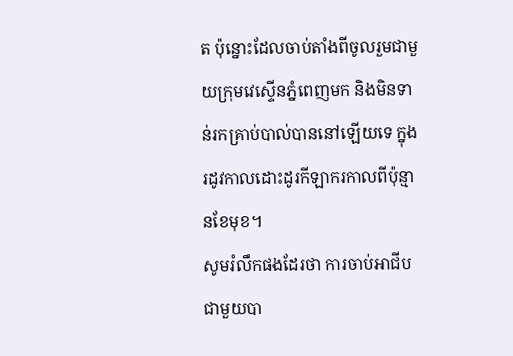ត ប៉ុន្នោះដែលចាប់តាំងពីចូលរួមជាមួយក្រុមវេស្ទើនភ្នំពេញមក និងមិនទាន់រកគ្រាប់បាល់បាននៅឡើយទេ ក្នុងរដូវកាលដោះដូរកីឡាករកាលពីប៉ុន្មានខែមុខ។
សូមរំលឹកផងដែរថា ការចាប់អាជីបជាមួយបា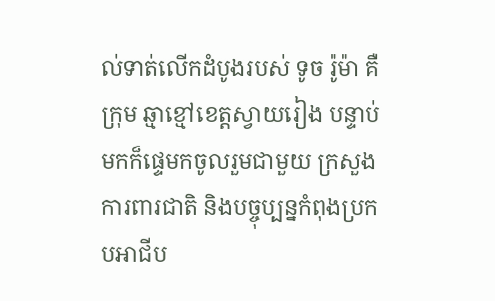ល់ទាត់លើកដំបូងរបស់ ទូច រ៉ូម៉ា គឺក្រុម ឆ្មាខ្មៅខេត្តស្វាយរៀង បន្ទាប់មកក៏ផ្ទេមកចូលរួមជាមួយ ក្រសួងការពារជាតិ និងបច្ចុប្បន្នកំពុងប្រកបអាជីប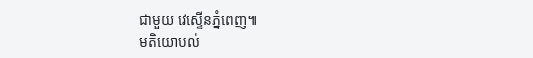ជាមួយ វេស្ទើនភ្នំពេញ៕
មតិយោបល់